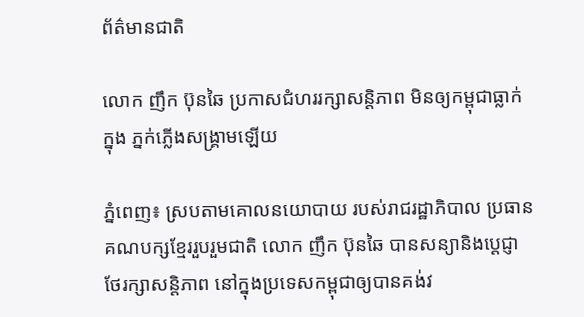ព័ត៌មានជាតិ

លោក ញឹក ប៊ុនឆៃ ប្រកាសជំហររក្សាសន្តិភាព មិនឲ្យកម្ពុជាធ្លាក់ក្នុង ភ្នក់ភ្លើងសង្រ្គាមឡើយ

ភ្នំពេញ៖ ស្របតាមគោលនយោបាយ របស់រាជរដ្ឋាភិបាល ប្រធានគណបក្សខ្មែររួបរួមជាតិ លោក ញឹក ប៊ុនឆៃ បានសន្យានិងប្ដេជ្ញាថែរក្សាសន្តិភាព នៅក្នុងប្រទេសកម្ពុជាឲ្យបានគង់វ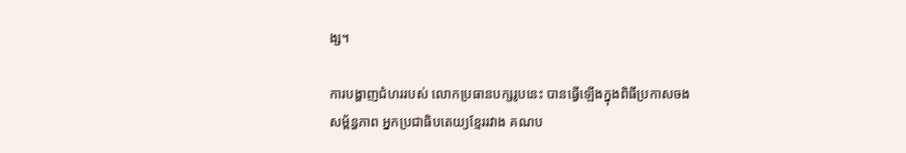ង្ស។

ការបង្ហាញជំហររបស់ លោកប្រធានបក្សរូបនេះ បានធ្វើឡើងក្នុងពិធីប្រកាសចងសម្ព័ន្ធភាព អ្នកប្រជាធិបតេយ្យខ្មែររវាង គណប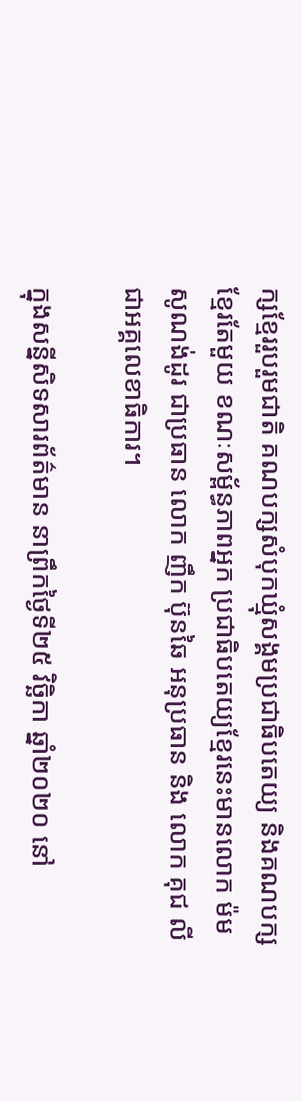ក្សខ្មែររួបរួមជាតិ គណបក្សសំបុកឃ្មុំសង្គមប្រជាធិបតេយ្យ និងគណបក្សខ្មែរតែមួយ ខណៈសម្ព័ន្ធភាពអ្នក ប្រជាធិបតេយ្យខ្មែរនេះមានលោក ម៉ម សូណង់ដូរ ជាប្រធាន លោក ញឹក ប៊ុនឆៃ អនុប្រធាន និង លោក គុជ លី ជាអគ្គលេខាធិការ។

ក្នុងសន្នីសិទសារព័ត៌មាន នាព្រឹកថ្ងៃទី២៥ វិច្ឆិកា ឆ្នាំ២០២០ នៅ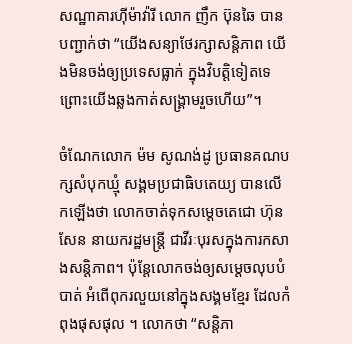សណ្ឋាគារហ៊ីម៉ាវ៉ារី លោក ញឹក ប៊ុនឆៃ បានបញ្ជាក់ថា “យើងសន្យាថែរក្សាសន្តិភាព យើងមិនចង់ឲ្យប្រទេសធ្លាក់ ក្នុងវិបត្តិទៀតទេ ព្រោះយើងឆ្លងកាត់សង្គ្រាមរួចហើយ”។

ចំណែកលោក ម៉ម សូណង់ដូ ប្រធានគណបក្សសំបុកឃ្មុំ សង្គមប្រជាធិបតេយ្យ បានលើកឡើងថា លោកចាត់ទុកសម្តេចតេជោ ហ៊ុន សែន នាយករដ្ឋមន្ត្រី ជាវីរៈបុរសក្នុងការកសាងសន្តិភាព។ ប៉ុន្តែលោកចង់ឲ្យសម្តេចលុបបំបាត់ អំពើពុករលួយនៅក្នុងសង្គមខ្មែរ ដែលកំពុងផុសផុល ។ លោកថា “សន្តិភា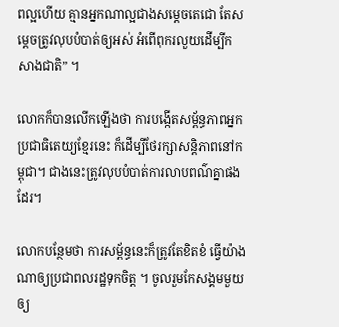ពល្អហើយ គ្មានអ្នកណាល្អជាងសម្តេចតេជោ តែសម្តេចត្រូវលុបបំបាត់ឲ្យអស់ អំពើពុករលួយដើម្បីកសាងជាតិ” ។

លោកក៏បានលើកឡើងថា ការបង្កើតសម្ព័ន្ធភាពអ្នកប្រជាធិតេយ្យខ្មែរនេះ ក៏ដើម្បីថែរក្សាសន្តិភាពនៅកម្ពុជា។ ជាងនេះត្រូវលុបបំបាត់ការលាបពណ៌គ្នាផងដែរ។

លោកបន្ថែមថា ការសម្ព័ន្ធនេះក៏ត្រូវតែខិតខំ ធ្វើយ៉ាងណាឲ្យប្រជាពលរដ្ឋទុកចិត្ត ។ ចូលរួមកែសង្គមមួយឲ្យ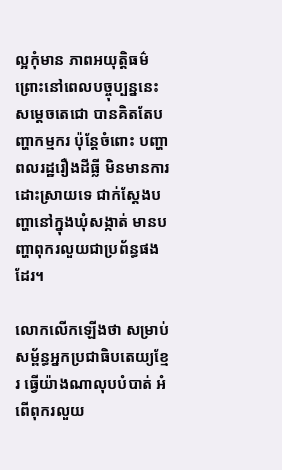ល្អកុំមាន ភាពអយុត្តិធម៌ព្រោះនៅពេលបច្ចុប្បន្ននេះ សម្តេចតេជោ បានគិតតែបញ្ហាកម្មករ ប៉ុន្តែចំពោះ បញ្ហាពលរដ្ឋរឿងដីធ្លី មិនមានការដោះស្រាយទេ ជាក់ស្តែងបញ្ហានៅក្នុងឃុំសង្កាត់ មានបញ្ហាពុករលួយជាប្រព័ន្ធផងដែរ។

លោកលើកឡើងថា សម្រាប់សម្ព័ន្ធអ្នកប្រជាធិបតេយ្យខ្មែរ ធ្វើយ៉ាងណាលុបបំបាត់ អំពើពុករលួយ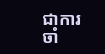ជាការចាំ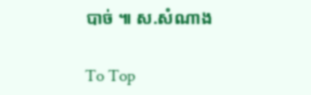បាច់ ៕ ស.សំណាង

To Top